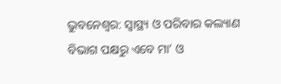ଭୁବନେଶ୍ଵର: ସ୍ଵାସ୍ଥ୍ୟ ଓ ପରିବାର କଲ୍ୟାଣ ବିଭାଗ ପକ୍ଷରୁ ଏବେ ମା’ ଓ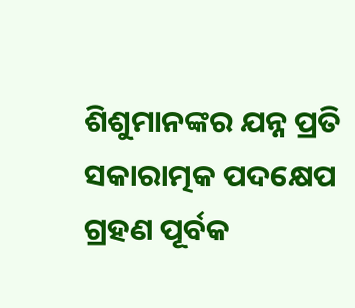ଶିଶୁମାନଙ୍କର ଯନ୍ନ ପ୍ରତି ସକାରାତ୍ମକ ପଦକ୍ଷେପ ଗ୍ରହଣ ପୂର୍ବକ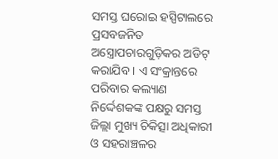ସମସ୍ତ ଘରୋଇ ହସ୍ପିଟାଲରେ ପ୍ରସବଜନିତ ଅସ୍ତ୍ରୋପଚାରଗୁଡ଼ିକର ଅଡିଟ୍ କରାଯିବ । ଏ ସଂକ୍ରାନ୍ତରେ ପରିବାର କଲ୍ୟାଣ ନିର୍ଦ୍ଦେଶକଙ୍କ ପକ୍ଷରୁ ସମସ୍ତ ଜିଲ୍ଲା ମୁଖ୍ୟ ଚିକିତ୍ସା ଅଧିକାରୀ ଓ ସହରାଞ୍ଚଳର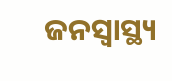ଜନସ୍ଵାସ୍ଥ୍ୟ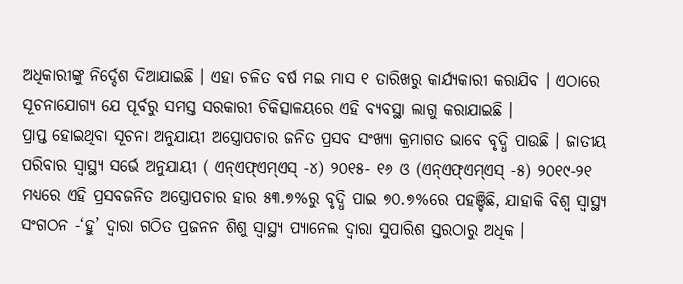ଅଧିକାରୀଙ୍କୁ ନିର୍ଦ୍ଦେଶ ଦିଆଯାଇଛି । ଏହା ଚଳିତ ବର୍ଷ ମଇ ମାସ ୧ ତାରିଖରୁ କାର୍ଯ୍ୟକାରୀ କରାଯିବ । ଏଠାରେ ସୂଚନାଯୋଗ୍ୟ ଯେ ପୂର୍ବରୁ ସମସ୍ତ ସରକାରୀ ଚିକିତ୍ସାଳୟରେ ଏହି ବ୍ୟବସ୍ଥା ଲାଗୁ କରାଯାଇଛି ।
ପ୍ରାପ୍ତ ହୋଇଥିବା ସୂଚନା ଅନୁଯାୟୀ ଅସ୍ତ୍ରୋପଚାର ଜନିତ ପ୍ରସବ ସଂଖ୍ୟା କ୍ରମାଗତ ଭାବେ ବୃଦ୍ଧି ପାଉଛି । ଜାତୀୟ ପରିବାର ସ୍ଵାସ୍ଥ୍ୟ ସର୍ଭେ ଅନୁଯାୟୀ ( ଏନ୍ଏଫ୍ଏମ୍ଏସ୍ -୪) ୨୦୧୫- ୧୬ ଓ (ଏନ୍ଏଫ୍ଏମ୍ଏସ୍ -୫) ୨୦୧୯-୨୧ ମଧ୍ଯରେ ଏହି ପ୍ରସବଜନିତ ଅସ୍ତ୍ରୋପଚାର ହାର ୫୩.୭%ରୁ ବୃଦ୍ଧି ପାଇ ୭୦.୭%ରେ ପହଞ୍ଚିଛି, ଯାହାକି ବିଶ୍ଵ ସ୍ଵାସ୍ଥ୍ୟ ସଂଗଠନ -‘ହୁ’ ଦ୍ଵାରା ଗଠିତ ପ୍ରଜନନ ଶିଶୁ ସ୍ଵାସ୍ଥ୍ୟ ପ୍ୟାନେଲ ଦ୍ଵାରା ସୁପାରିଶ ସ୍ତରଠାରୁ ଅଧିକ ।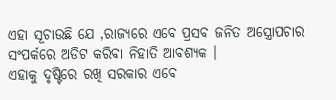ଏହା ସୂଚାଉଛି ଯେ ,ରାଜ୍ୟରେ ଏବେ ପ୍ରସବ ଜନିତ ଅସ୍ତ୍ରୋପଚାର ସଂପର୍କରେ ଅଡିଟ କରିବା ନିହାତି ଆବଶ୍ୟକ ।
ଏହାକୁ ଦୃଷ୍ଟିରେ ରଖି ସରକାର ଏବେ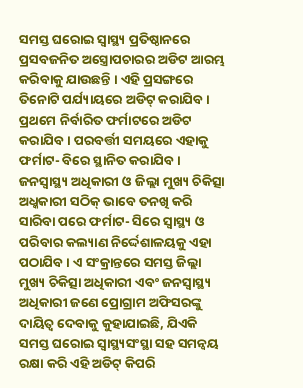ସମସ୍ତ ଘରୋଇ ସ୍ବାସ୍ଥ୍ୟ ପ୍ରତିଷ୍ଠାନରେ ପ୍ରସବଜନିତ ଅସ୍ତ୍ରୋପଚାରର ଅଡିଟ ଆରମ୍ଭ କରିବାକୁ ଯାଉଛନ୍ତି । ଏହି ପ୍ରସଙ୍ଗରେ ତିନୋଟି ପର୍ଯ୍ୟାୟରେ ଅଡିଟ୍ କରାଯିବ । ପ୍ରଥମେ ନିର୍ବାରିତ ଫର୍ମାଟରେ ଅଡିଟ କରାଯିବ । ପରବର୍ତ୍ତୀ ସମୟରେ ଏହାକୁ ଫର୍ମାଟ- ବିରେ ସ୍ଥାନିତ କରାଯିବ । ଜନସ୍ଵାସ୍ଥ୍ୟ ଅଧିକାରୀ ଓ ଜିଲ୍ଲା ମୁଖ୍ୟ ଚିକିତ୍ସା ଅଧ୍କକାରୀ ସଠିକ୍ ଭାବେ ତନଖି କରି ସାରିବା ପରେ ଫର୍ମାଟ- ସିରେ ସ୍ଵାସ୍ଥ୍ୟ ଓ ପରିବାର କଲ୍ୟାଣ ନିର୍ଦ୍ଦେଶାଳୟକୁ ଏହା ପଠାଯିବ । ଏ ସଂକ୍ରାନ୍ତରେ ସମସ୍ତ ଜିଲ୍ଲା ମୁଖ୍ୟ ଚିକିତ୍ସା ଅଧିକାରୀ ଏବଂ ଜନସ୍ଵାସ୍ଥ୍ୟ ଅଧିକାରୀ ଜଣେ ପ୍ରୋଗ୍ରାମ ଅଫିସରଙ୍କୁ ଦାୟିତ୍ଵ ଦେବାକୁ କୁହାଯାଇଛି, ଯିଏକି ସମସ୍ତ ଘରୋଇ ସ୍ବାସ୍ଥ୍ୟସଂସ୍ଥା ସହ ସମନ୍ଵୟ ରକ୍ଷା କରି ଏହି ଅଡିଟ୍ କିପରି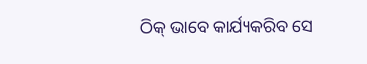ଠିକ୍ ଭାବେ କାର୍ଯ୍ୟକରିବ ସେ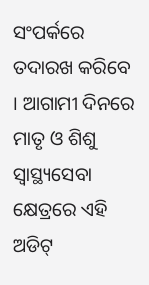ସଂପର୍କରେ ତଦାରଖ କରିବେ । ଆଗାମୀ ଦିନରେ ମାତୃ ଓ ଶିଶୁ ସ୍ଵାସ୍ଥ୍ୟସେବା କ୍ଷେତ୍ରରେ ଏହି ଅଡିଟ୍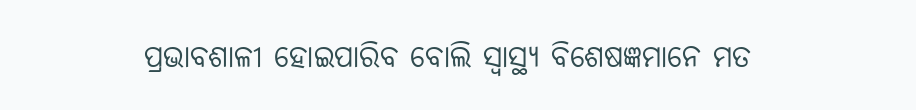ପ୍ରଭାବଶାଳୀ ହୋଇପାରିବ ବୋଲି ସ୍ଵାସ୍ଥ୍ୟ ବିଶେଷଜ୍ଞମାନେ ମତ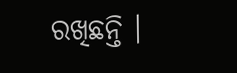ରଖିଛନ୍ତି ।